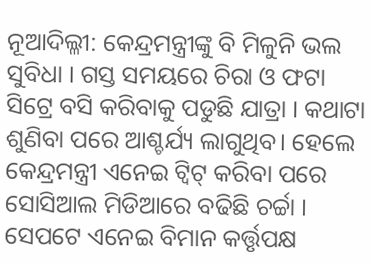ନୂଆଦିଲ୍ଳୀ: କେନ୍ଦ୍ରମନ୍ତ୍ରୀଙ୍କୁ ବି ମିଳୁନି ଭଲ ସୁବିଧା । ଗସ୍ତ ସମୟରେ ଚିରା ଓ ଫଟା ସିଟ୍ରେ ବସି କରିବାକୁ ପଡୁଛି ଯାତ୍ରା । କଥାଟା ଶୁଣିବା ପରେ ଆଶ୍ଚର୍ଯ୍ୟ ଲାଗୁଥିବ। ହେଲେ କେନ୍ଦ୍ରମନ୍ତ୍ରୀ ଏନେଇ ଟ୍ବିଟ୍ କରିବା ପରେ ସୋସିଆଲ ମିଡିଆରେ ବଢିଛି ଚର୍ଚ୍ଚା । ସେପଟେ ଏନେଇ ବିମାନ କର୍ତ୍ତୃପକ୍ଷ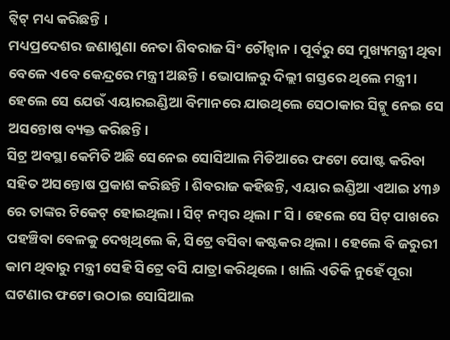ଟ୍ବିଟ୍ ମଧ୍ୟ କରିଛନ୍ତି ।
ମଧ୍ୟପ୍ରଦେଶର ଜଣାଶୁଣା ନେତା ଶିବରାଜ ସିଂ ଚୌହ୍ବାନ । ପୂର୍ବରୁ ସେ ମୁଖ୍ୟମନ୍ତ୍ରୀ ଥିବା ବେଳେ ଏବେ କେନ୍ଦ୍ରରେ ମନ୍ତ୍ରୀ ଅଛନ୍ତି । ଭୋପାଳରୁ ଦିଲ୍ଲୀ ଗସ୍ତରେ ଥିଲେ ମନ୍ତ୍ରୀ । ହେଲେ ସେ ଯେଉଁ ଏୟାରଇଣ୍ଡିଆ ବିମାନରେ ଯାଉଥିଲେ ସେଠାକାର ସିଟ୍କୁ ନେଇ ସେ ଅସନ୍ତୋଷ ବ୍ୟକ୍ତ କରିଛନ୍ତି।
ସିଟ୍ର ଅବସ୍ଥା କେମିତି ଅଛି ସେନେଇ ସୋସିଆଲ ମିଡିଆରେ ଫଟୋ ପୋଷ୍ଟ କରିବା ସହିତ ଅସନ୍ତୋଷ ପ୍ରକାଶ କରିଛନ୍ତି । ଶିବରାଜ କହିଛନ୍ତି, ଏୟାର ଇଣ୍ଡିଆ ଏଆଇ ୪୩୬ ରେ ତାଙ୍କର ଟିକେଟ୍ ହୋଇଥିଲା । ସିଟ୍ ନମ୍ବର ଥିଲା ୮ ସି । ହେଲେ ସେ ସିଟ୍ ପାଖରେ ପହଞ୍ଚିବା ବେଳକୁ ଦେଖିଥିଲେ କି, ସିଟ୍ରେ ବସିବା କଷ୍ଟକର ଥିଲା । ହେଲେ ବି ଜରୁରୀ କାମ ଥିବାରୁ ମନ୍ତ୍ରୀ ସେହି ସିଟ୍ରେ ବସି ଯାତ୍ରା କରିଥିଲେ । ଖାଲି ଏତିକି ନୁହେଁ ପୂରା ଘଟଣାର ଫଟୋ ଉଠାଇ ସୋସିଆଲ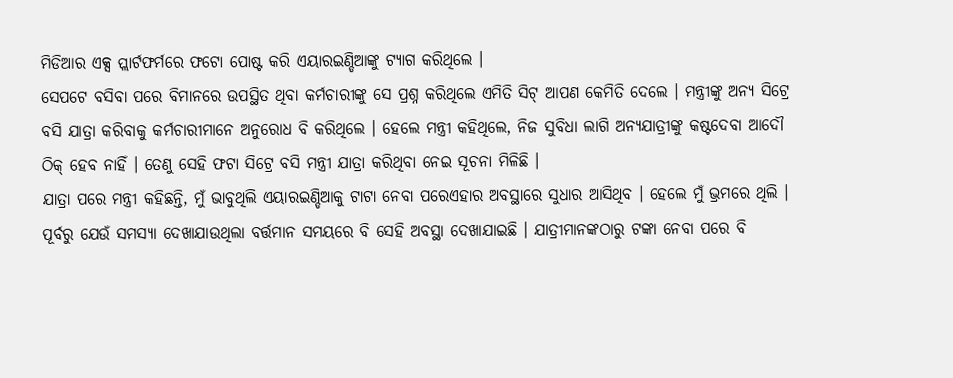ମିଡିଆର ଏକ୍ସ ପ୍ଲାର୍ଟଫର୍ମରେ ଫଟୋ ପୋଷ୍ଟ କରି ଏୟାରଇଣ୍ଡିଆଙ୍କୁ ଟ୍ୟାଗ କରିଥିଲେ ।
ସେପଟେ ବସିବା ପରେ ବିମାନରେ ଉପସ୍ଥିତ ଥିବା କର୍ମଚାରୀଙ୍କୁ ସେ ପ୍ରଶ୍ନ କରିଥିଲେ ଏମିତି ସିଟ୍ ଆପଣ କେମିତି ଦେଲେ । ମନ୍ତ୍ରୀଙ୍କୁ ଅନ୍ୟ ସିଟ୍ରେ ବସି ଯାତ୍ରା କରିବାକୁ କର୍ମଚାରୀମାନେ ଅନୁରୋଧ ବି କରିଥିଲେ । ହେଲେ ମନ୍ତ୍ରୀ କହିଥିଲେ, ନିଜ ସୁବିଧା ଲାଗି ଅନ୍ୟଯାତ୍ରୀଙ୍କୁ କଷ୍ଟଦେବା ଆଦୌ ଠିକ୍ ହେବ ନାହିଁ । ତେଣୁ ସେହି ଫଟା ସିଟ୍ରେ ବସି ମନ୍ତ୍ରୀ ଯାତ୍ରା କରିଥିବା ନେଇ ସୂଚନା ମିଳିଛି ।
ଯାତ୍ରା ପରେ ମନ୍ତ୍ରୀ କହିଛନ୍ତି, ମୁଁ ଭାବୁଥିଲି ଏୟାରଇଣ୍ଡିଆକୁ ଟାଟା ନେବା ପରେଏହାର ଅବସ୍ଥାରେ ସୁଧାର ଆସିଥିବ । ହେଲେ ମୁଁ ଭ୍ରମରେ ଥିଲି । ପୂର୍ବରୁ ଯେଉଁ ସମସ୍ୟା ଦେଖାଯାଉଥିଲା ବର୍ତ୍ତମାନ ସମୟରେ ବି ସେହି ଅବସ୍ଥା ଦେଖାଯାଇଛି । ଯାତ୍ରୀମାନଙ୍କଠାରୁ ଟଙ୍କା ନେବା ପରେ ବି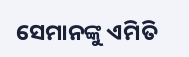ସେମାନଙ୍କୁ ଏମିତି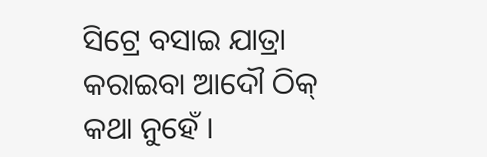ସିଟ୍ରେ ବସାଇ ଯାତ୍ରା କରାଇବା ଆଦୌ ଠିକ୍ କଥା ନୁହେଁ ।